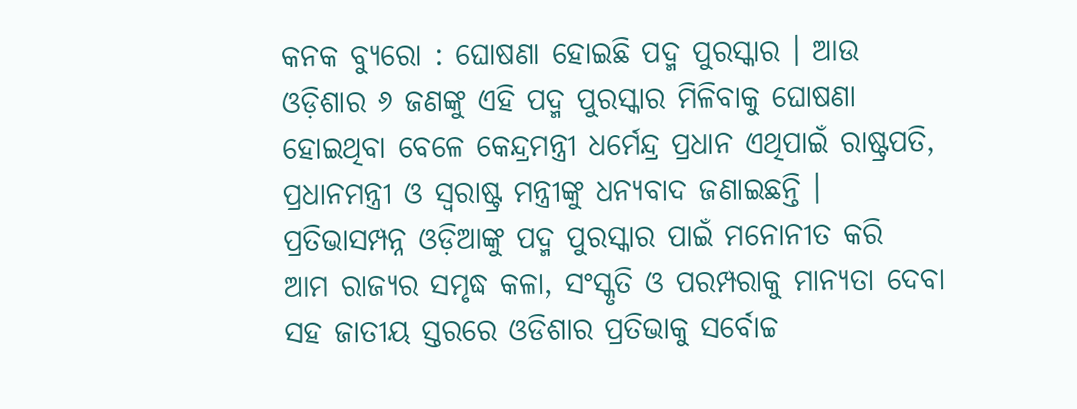କନକ ବ୍ୟୁରୋ : ଘୋଷଣା ହୋଇଛି ପଦ୍ମ ପୁରସ୍କାର । ଆଉ ଓଡ଼ିଶାର ୬ ଜଣଙ୍କୁ ଏହି ପଦ୍ମ ପୁରସ୍କାର ମିଳିବାକୁ ଘୋଷଣା ହୋଇଥିବା ବେଳେ କେନ୍ଦ୍ରମନ୍ତ୍ରୀ ଧର୍ମେନ୍ଦ୍ର ପ୍ରଧାନ ଏଥିପାଇଁ ରାଷ୍ଟ୍ରପତି, ପ୍ରଧାନମନ୍ତ୍ରୀ ଓ ସ୍ୱରାଷ୍ଟ୍ର ମନ୍ତ୍ରୀଙ୍କୁ ଧନ୍ୟବାଦ ଜଣାଇଛନ୍ତି । ପ୍ରତିଭାସମ୍ପନ୍ନ ଓଡ଼ିଆଙ୍କୁ ପଦ୍ମ ପୁରସ୍କାର ପାଇଁ ମନୋନୀତ କରି  ଆମ ରାଜ୍ୟର ସମୃଦ୍ଧ କଳା, ସଂସ୍କୃତି ଓ ପରମ୍ପରାକୁ ମାନ୍ୟତା ଦେବା ସହ ଜାତୀୟ ସ୍ତରରେ ଓଡିଶାର ପ୍ରତିଭାକୁ ସର୍ବୋଚ୍ଚ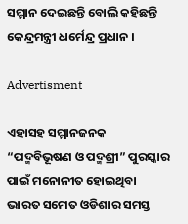ସମ୍ମାନ ଦେଇଛନ୍ତି ବୋଲି କହିଛନ୍ତି କେନ୍ଦ୍ରମନ୍ତ୍ରୀ ଧର୍ମେନ୍ଦ୍ର ପ୍ରଧାନ ।

Advertisment

ଏହାସହ ସମ୍ମାନଜନକ “ପଦ୍ମବିଭୂଷଣ ଓ ପଦ୍ମଶ୍ରୀ” ପୁରସ୍କାର ପାଇଁ ମନୋନୀତ ହୋଇଥିବା ଭାରତ ସମେତ ଓଡିଶାର ସମସ୍ତ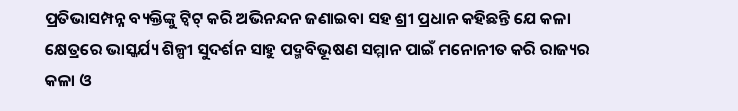ପ୍ରତିଭାସମ୍ପନ୍ନ ବ୍ୟକ୍ତିଙ୍କୁ ଟ୍ୱିଟ୍ କରି ଅଭିନନ୍ଦନ ଜଣାଇବା ସହ ଶ୍ରୀ ପ୍ରଧାନ କହିଛନ୍ତି ଯେ କଳା କ୍ଷେତ୍ରରେ ଭାସ୍କର୍ଯ୍ୟ ଶିଳ୍ପୀ ସୁଦର୍ଶନ ସାହୁ ପଦ୍ମବିଭୂଷଣ ସମ୍ମାନ ପାଇଁ ମନୋନୀତ କରି ରାଜ୍ୟର କଳା ଓ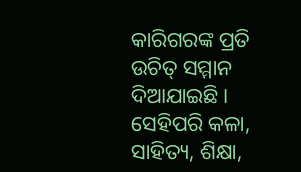କାରିଗରଙ୍କ ପ୍ରତି ଉଚିତ୍ ସମ୍ମାନ ଦିଆଯାଇଛି । ସେହିପରି କଳା, ସାହିତ୍ୟ, ଶିକ୍ଷା,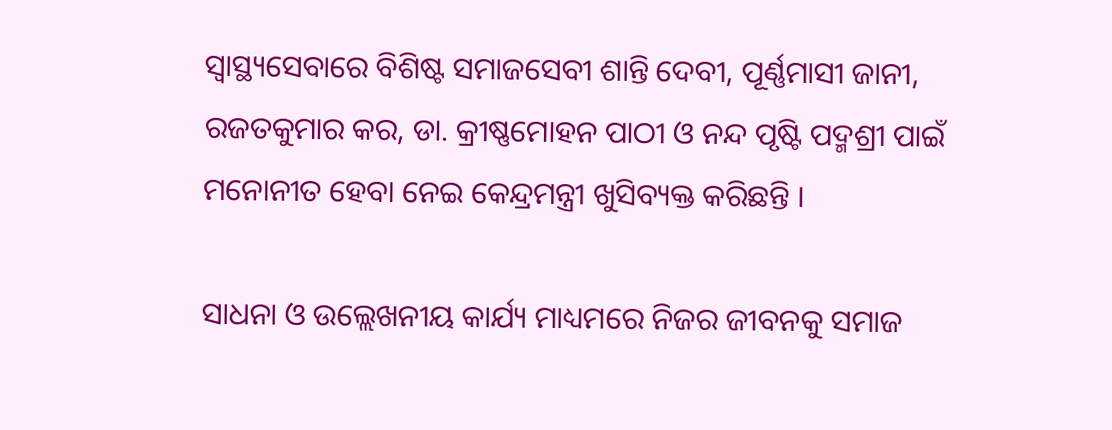ସ୍ୱାସ୍ଥ୍ୟସେବାରେ ବିଶିଷ୍ଟ ସମାଜସେବୀ ଶାନ୍ତି ଦେବୀ, ପୂର୍ଣ୍ଣମାସୀ ଜାନୀ, ରଜତକୁମାର କର, ଡା. କ୍ରୀଷ୍ଣମୋହନ ପାଠୀ ଓ ନନ୍ଦ ପୃଷ୍ଟି ପଦ୍ମଶ୍ରୀ ପାଇଁ ମନୋନୀତ ହେବା ନେଇ କେନ୍ଦ୍ରମନ୍ତ୍ରୀ ଖୁସିବ୍ୟକ୍ତ କରିଛନ୍ତି ।

ସାଧନା ଓ ଉଲ୍ଲେଖନୀୟ କାର୍ଯ୍ୟ ମାଧ୍ୟମରେ ନିଜର ଜୀବନକୁ ସମାଜ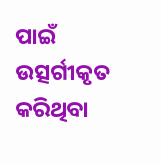ପାଇଁ ଉତ୍ସର୍ଗୀକୃତ କରିଥିବା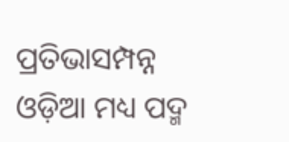ପ୍ରତିଭାସମ୍ପନ୍ନ ଓଡ଼ିଆ ମଧ୍ୟ ପଦ୍ମ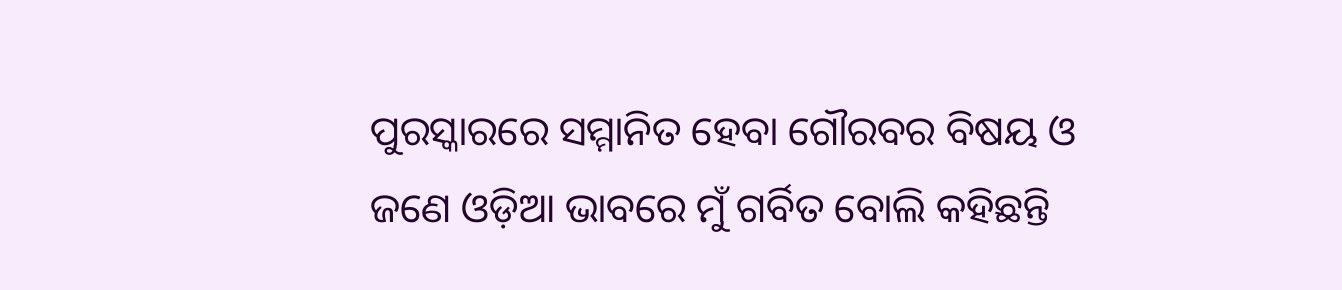ପୁରସ୍କାରରେ ସମ୍ମାନିତ ହେବା ଗୌରବର ବିଷୟ ଓ ଜଣେ ଓଡ଼ିଆ ଭାବରେ ମୁଁ ଗର୍ବିତ ବୋଲି କହିଛନ୍ତି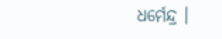ଧର୍ମେନ୍ଦ୍ର ।